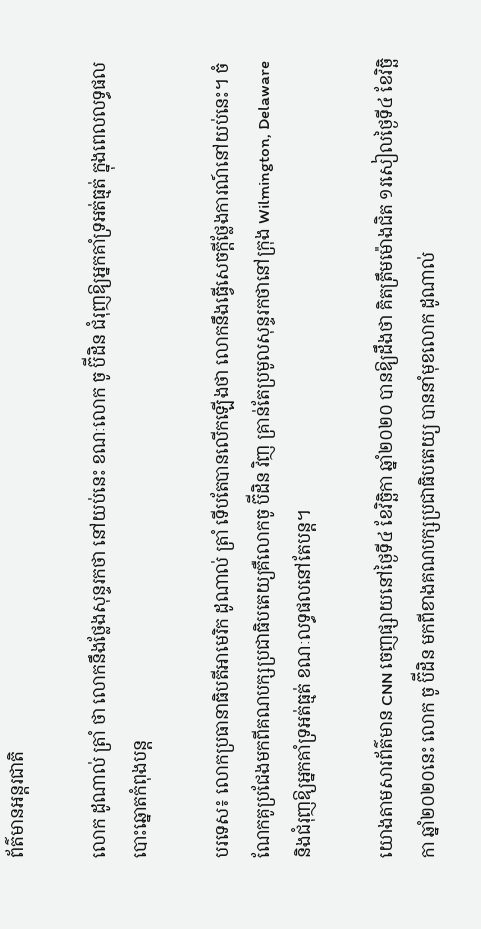ព័ត៌មានអន្តរជាតិ

លោក ដូណាល់ ត្រាំ ថា លោកនឹងថ្លែងសុន្ទរកថា នៅយប់នេះ ខណៈលោក ចូ ប៊ីដិន ជំរុញឱ្យអ្នកគាំទ្រអត់ធ្មត់ ក្នុងពេលលទ្ធផលបោះឆ្នោតកំពុងបន្ត

បរទេស៖ លោកប្រធានាធិបតីអាមេរិក ដូណាល់ ត្រាំ ទើបតែបានលើកឡើងថា លោកនឹងធ្វើសេចក្តីថ្លែងការណ៍នៅយប់នេះ។ ចំណែកគូប្រជែងមកពីគណបក្សប្រជាធិបតេយ្យគឺលោកចូ ប៊ីដិន វិញ គ្រាន់តែប្រមូលសុន្ទរកថានៅក្រុង Wilmington, Delaware និងជំរុញឱ្យអ្នកគាំទ្រអត់ធ្មត់ ខណៈលទ្ធផលនៅតែបន្ត។

យោងតាមសារព័ត៌មាន CNN ចេញផ្សាយនៅថ្ងៃទី៤ ខែវិច្ឆិកា ឆ្នាំ២០២០ បានឱ្យដឹងថា គិតត្រឹមម៉ោងជិត ១រសៀលថ្ងៃទី៤ ខែវិច្ឆិកា ឆ្នាំ២០២០នេះ លោក ចូ ប៊ីដិន មកពីខាងគណបក្សប្រជាធិបតេយ្យ បាននាំមុខលោក ដូណាល់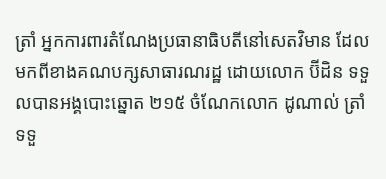ត្រាំ អ្នកការពារតំណែងប្រធានាធិបតីនៅសេតវិមាន ដែលមកពីខាងគណបក្សសាធារណរដ្ឋ ដោយលោក ប៊ីដិន ទទួលបានអង្គបោះឆ្នោត ២១៥ ចំណែកលោក ដូណាល់ ត្រាំ ទទួ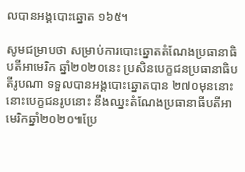លបានអង្គបោះឆ្នោត ១៦៥។

សូមជម្រាបថា សម្រាប់ការបោះឆ្នោតតំណែងប្រធានាធិបតីអាមេរិក ឆ្នាំ២០២០នេះ ប្រសិនបេក្ខជនប្រធានាធិបតីរូបណា ទទួលបានអង្គបោះឆ្នោតបាន ២៧០មុននោះ នោះបេក្ខជនរូបនោះ នឹងឈ្នះតំណែងប្រធានាធីបតីអាមេរិកឆ្នាំ២០២០៕ប្រែ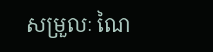សម្រួលៈ ណៃ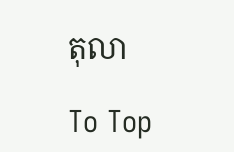តុលា

To Top